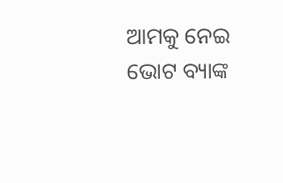ଆମକୁ ନେଇ ଭୋଟ ବ୍ୟାଙ୍କ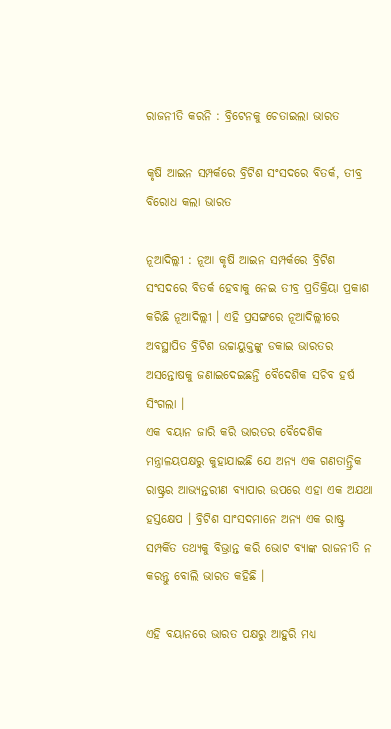ରାଜନୀତି କରନି : ବ୍ରିଟେନକୁ ଚେତାଇଲା ଭାରତ

କୃଷି ଆଇନ ସମ୍ପର୍କରେ ବ୍ରିଟିଶ ସଂସଦରେ ବିତର୍କ, ତୀବ୍ର ବିରୋଧ କଲା ଭାରତ

ନୂଆଦିଲ୍ଲୀ : ନୂଆ କୃଷି ଆଇନ ସମ୍ପର୍କରେ ବ୍ରିଟିଶ ସଂସଦରେ ବିତର୍କ ହେବାକୁ ନେଇ ତୀବ୍ର ପ୍ରତିକ୍ରିୟା ପ୍ରକାଶ କରିଛି ନୂଆଦିଲ୍ଲୀ । ଏହି ପ୍ରସଙ୍ଗରେ ନୂଆଦିଲ୍ଲୀରେ ଅବସ୍ଥାପିତ ବ୍ରିଟିଶ ଉଚ୍ଚାୟୁକ୍ତଙ୍କୁ ଡକାଇ ଭାରତର ଅସନ୍ତୋଷକୁ ଜଣାଇଦେଇଛନ୍ତି ବୈଦେଶିକ ସଚିବ ହର୍ଷ ସିଂଗଲା ।
ଏକ ବୟାନ ଜାରି କରି ଭାରତର ବୈଦେଶିକ ମନ୍ତ୍ରାଳୟପକ୍ଷରୁ କୁହାଯାଇଛି ଯେ ଅନ୍ୟ ଏକ ଗଣତାନ୍ତ୍ରିକ ରାଷ୍ଟ୍ରର ଆଭ୍ୟନ୍ତରୀଣ ବ୍ୟାପାର ଉପରେ ଏହା ଏକ ଅଯଥା ହସ୍ତକ୍ଷେପ । ବ୍ରିଟିଶ ସାଂସଦମାନେ ଅନ୍ୟ ଏକ ରାଷ୍ଟ୍ର ସମ୍ପର୍କିତ ତଥ୍ୟକୁ ବିଭ୍ରାନ୍ତ କରି ଭୋଟ ବ୍ୟାଙ୍କ ରାଜନୀତି ନ କରନ୍ତୁ ବୋଲି ଭାରତ କହିଛି ।

ଏହି ବୟାନରେ ଭାରତ ପକ୍ଷରୁ ଆହୁରି ମଧ୍ୟ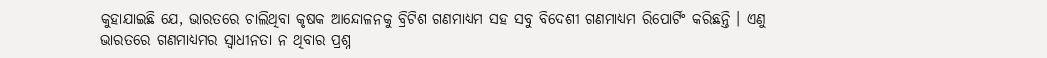କୁହାଯାଇଛି ଯେ, ଭାରତରେ ଚାଲିଥିବା କୃଷକ ଆନ୍ଦୋଳନକୁ ବ୍ରିଟିଶ ଗଣମାଧ୍ୟମ ସହ ସବୁ ବିଦେଶୀ ଗଣମାଧ୍ୟମ ରିପୋର୍ଟିଂ କରିଛନ୍ତି । ଏଣୁ ଭାରତରେ ଗଣମାଧ୍ୟମର ସ୍ବାଧୀନତା ନ ଥିବାର ପ୍ରଶ୍ନ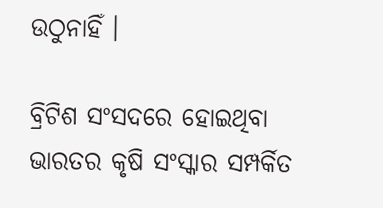ଉଠୁନାହିଁ ।

ବ୍ରିଟିଶ ସଂସଦରେ ହୋଇଥିବା ଭାରତର କୃଷି ସଂସ୍କାର ସମ୍ପର୍କିତ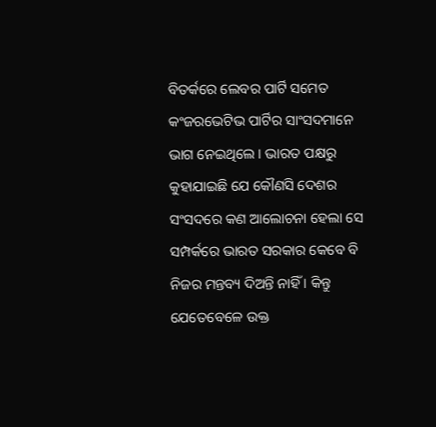ବିତର୍କରେ ଲେବର ପାର୍ଟି ସମେତ କଂଜରଭେଟିଭ ପାର୍ଟିର ସାଂସଦମାନେ ଭାଗ ନେଇଥିଲେ । ଭାରତ ପକ୍ଷରୁ କୁହାଯାଇଛି ଯେ କୌଣସି ଦେଶର ସଂସଦରେ କଣ ଆଲୋଚନା ହେଲା ସେ ସମ୍ପର୍କରେ ଭାରତ ସରକାର କେବେ ବି ନିଜର ମନ୍ତବ୍ୟ ଦିଅନ୍ତି ନାହିଁ । କିନ୍ତୁ ଯେତେବେଳେ ଉକ୍ତ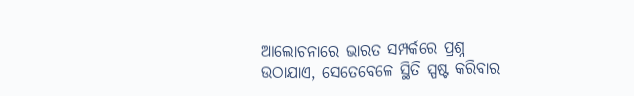ଆଲୋଚନାରେ ଭାରତ ସମ୍ପର୍କରେ ପ୍ରଶ୍ନ ଉଠାଯାଏ, ସେତେବେଳେ ସ୍ଥିତି ସ୍ପଷ୍ଟ କରିବାର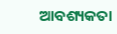ଆବଶ୍ୟକତା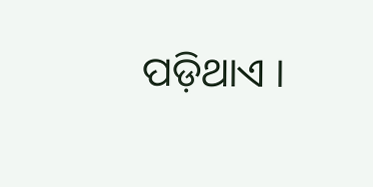ପଡ଼ିଥାଏ ।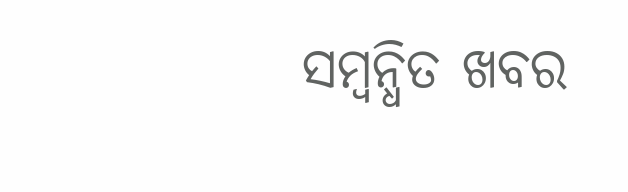ସମ୍ବନ୍ଧିତ ଖବର